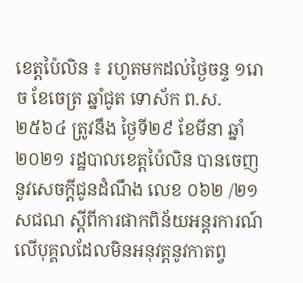ខេត្តប៉ៃលិន ៖ រហូតមកដល់ថ្ងៃចន្ទ ១រោច ខែចេត្រ ឆ្នាំជូត ទោស័ក ព.ស.២៥៦៤ ត្រូវនឹង ថ្ងៃទី២៩ ខែមីនា ឆ្នាំ២០២១ រដ្ឋបាលខេត្តប៉ៃលិន បានចេញនូវសេចក្តីជូនដំណឹង លេខ ០៦២ /២១ សជណ ស្តីពីការផាកពិន័យអន្តរការណ៍ លើបុគ្គលដែលមិនអនុវត្តនូវកាតព្វ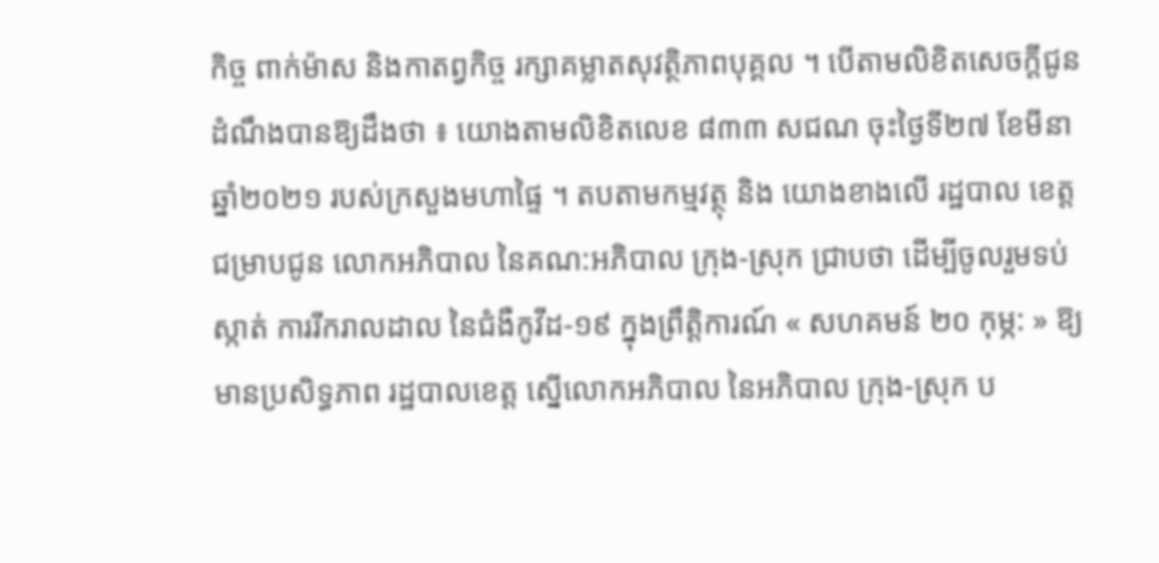កិច្ច ពាក់ម៉ាស និងកាតព្វកិច្ច រក្សាគម្លាតសុវត្ថិភាពបុគ្គល ។ បើតាមលិខិតសេចក្តីជូនដំណឹងបានឱ្យដឹងថា ៖ យោងតាមលិខិតលេខ ៨៣៣ សជណ ចុះថ្ងៃទី២៧ ខែមីនា ឆ្នាំ២០២១ របស់ក្រសួងមហាផ្ទៃ ។ តបតាមកម្មវត្ថុ និង យោងខាងលើ រដ្ឋបាល ខេត្ត ជម្រាបជូន លោកអភិបាល នៃគណ:អភិបាល ក្រុង-ស្រុក ជ្រាបថា ដើម្បីចូលរួមទប់ស្កាត់ ការរីករាលដាល នៃជំងឺកូវីដ-១៩ ក្នុងព្រឹត្តិការណ៍ « សហគមន៍ ២០ កុម្ភ: » ឱ្យមានប្រសិទ្ធភាព រដ្ឋបាលខេត្ត ស្នើលោកអភិបាល នៃអភិបាល ក្រុង-ស្រុក ប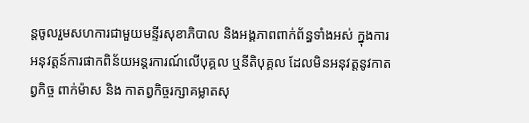ន្តចូលរួមសហការជាមួយមន្ទីរសុខាភិបាល និងអង្គភាពពាក់ព័ន្ធទាំងអស់ ក្នុងការអនុវត្តន៍ការផាកពិន័យអន្តរការណ៍លើបុគ្គល ឬនីតិបុគ្គល ដែលមិនអនុវត្តនូវកាតព្វកិច្ច ពាក់ម៉ាស និង កាតព្វកិច្ចរក្សាគម្លាតសុ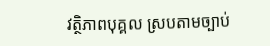វត្ថិភាពបុគ្គល ស្របតាមច្បាប់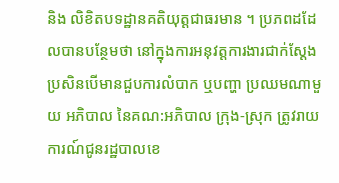និង លិខិតបទដ្ឋានគតិយុត្តជាធរមាន ។ ប្រភពដដែលបានបន្ថែមថា នៅក្នុងការអនុវត្តការងារជាក់ស្តែង ប្រសិនបើមានជួបការលំបាក ឬបញ្ហា ប្រឈមណាមួយ អភិបាល នៃគណ:អភិបាល ក្រុង-ស្រុក ត្រូវរាយការណ៍ជូនរដ្ឋបាលខេ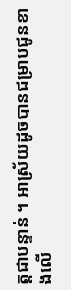ត្តជាបន្ទាន់ ។ អាស្រ័យដូចបានជម្រាបជូនខាងលើ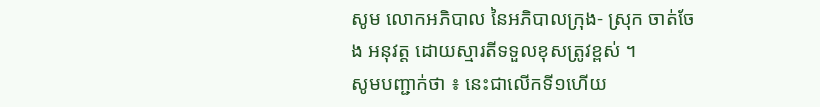សូម លោកអភិបាល នៃអភិបាលក្រុង- ស្រុក ចាត់ចែង អនុវត្ត ដោយស្មារតីទទួលខុសត្រូវខ្ពស់ ។
សូមបញ្ជាក់ថា ៖ នេះជាលើកទី១ហើយ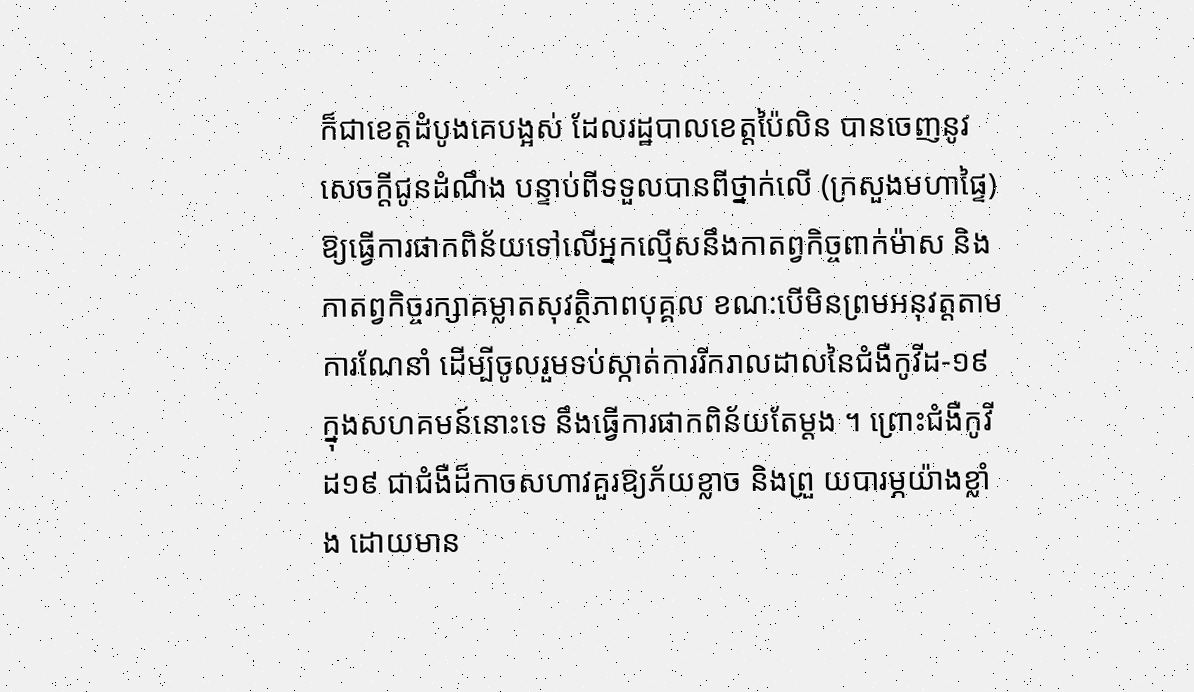ក៏ជាខេត្តដំបូងគេបង្អស់ ដែលរដ្ឋបាលខេត្តប៉ៃលិន បានចេញនូវសេចក្តីជូនដំណឹង បន្ទាប់ពីទទួលបានពីថ្នាក់លើ (ក្រសួងមហាផ្ទៃ) ឱ្យធ្វើការផាកពិន័យទៅលើអ្នកល្មើសនឹងកាតព្វកិច្ចពាក់ម៉ាស និងកាតព្វកិច្ចរក្សាគម្លាតសុវត្ថិភាពបុគ្គល ខណ:បើមិនព្រមអនុវត្តតាមការណែនាំ ដើម្បីចូលរួមទប់ស្កាត់ការរីករាលដាលនៃជំងឺកូវីដ-១៩ ក្នុងសហគមន៍នោះទេ នឹងធ្វើការផាកពិន័យតែម្តង ។ ព្រោះជំងឺកូវីដ១៩ ជាជំងឺដ៏កាចសហាវគួរឱ្យភ័យខ្លាច និងព្រួ យបារម្ភយ៉ាងខ្លាំង ដោយមាន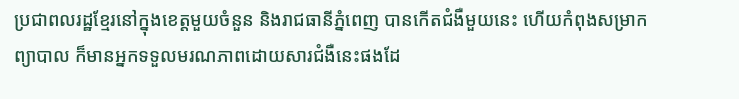ប្រជាពលរដ្ឋខ្មែរនៅក្នុងខេត្តមួយចំនួន និងរាជធានីភ្នំពេញ បានកើតជំងឺមួយនេះ ហើយកំពុងសម្រាកព្យាបាល ក៏មានអ្នកទទួលមរណភាពដោយសារជំងឺនេះផងដែ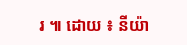រ ៕ ដោយ ៖ នីយ៉ា